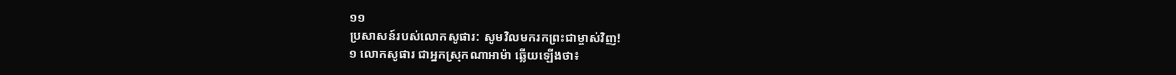១១
ប្រសាសន៍របស់លោកសូផារ: សូមវិលមករកព្រះជាម្ចាស់វិញ!
១ លោកសូផារ ជាអ្នកស្រុកណាអាម៉ា ឆ្លើយឡើងថា៖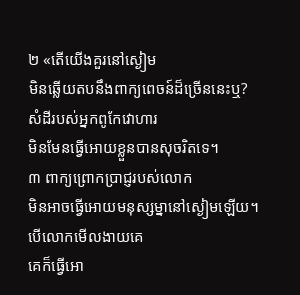២ «តើយើងគួរនៅស្ងៀម
មិនឆ្លើយតបនឹងពាក្យពេចន៍ដ៏ច្រើននេះឬ?
សំដីរបស់អ្នកពូកែវោហារ
មិនមែនធ្វើអោយខ្លួនបានសុចរិតទេ។
៣ ពាក្យព្រោកប្រាជ្ញរបស់លោក
មិនអាចធ្វើអោយមនុស្សម្នានៅស្ងៀមឡើយ។
បើលោកមើលងាយគេ
គេក៏ធ្វើអោ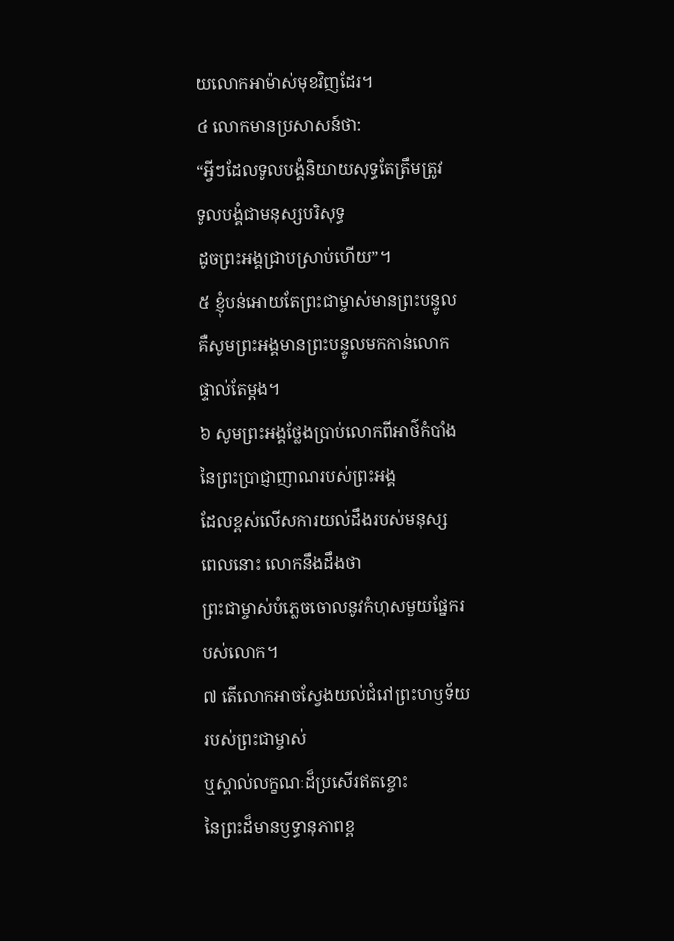យលោកអាម៉ាស់មុខវិញដែរ។
៤ លោកមានប្រសាសន៍ថា:
“អ្វីៗដែលទូលបង្គំនិយាយសុទ្ធតែត្រឹមត្រូវ
ទូលបង្គំជាមនុស្សបរិសុទ្ធ
ដូចព្រះអង្គជ្រាបស្រាប់ហើយ”។
៥ ខ្ញុំបន់អោយតែព្រះជាម្ចាស់មានព្រះបន្ទូល
គឺសូមព្រះអង្គមានព្រះបន្ទូលមកកាន់លោក
ផ្ទាល់តែម្ដង។
៦ សូមព្រះអង្គថ្លែងប្រាប់លោកពីអាថ៌កំបាំង
នៃព្រះប្រាជ្ញាញាណរបស់ព្រះអង្គ
ដែលខ្ពស់លើសការយល់ដឹងរបស់មនុស្ស
ពេលនោះ លោកនឹងដឹងថា
ព្រះជាម្ចាស់បំភ្លេចចោលនូវកំហុសមួយផ្នែករបស់លោក។
៧ តើលោកអាចស្វែងយល់ជំរៅព្រះហឫទ័យ
របស់ព្រះជាម្ចាស់
ឬស្គាល់លក្ខណៈដ៏ប្រសើរឥតខ្ចោះ
នៃព្រះដ៏មានឫទ្ធានុភាពខ្ព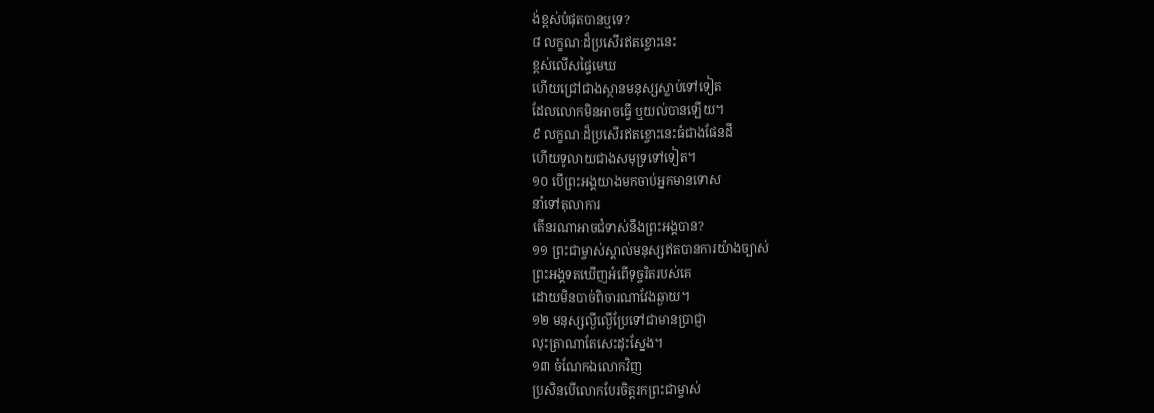ង់ខ្ពស់បំផុតបានឬទេ?
៨ លក្ខណៈដ៏ប្រសើរឥតខ្ចោះនេះ
ខ្ពស់លើសផ្ទៃមេឃ
ហើយជ្រៅជាងស្ថានមនុស្សស្លាប់ទៅទៀត
ដែលលោកមិនអាចធ្វើ ឬយល់បានឡើយ។
៩ លក្ខណៈដ៏ប្រសើរឥតខ្ចោះនេះធំជាងផែនដី
ហើយទូលាយជាងសមុទ្រទៅទៀត។
១០ បើព្រះអង្គយាងមកចាប់អ្នកមានទោស
នាំទៅតុលាការ
តើនរណាអាចជំទាស់នឹងព្រះអង្គបាន?
១១ ព្រះជាម្ចាស់ស្គាល់មនុស្សឥតបានការយ៉ាងច្បាស់
ព្រះអង្គទតឃើញអំពើទុច្ចរិតរបស់គេ
ដោយមិនបាច់ពិចារណាវែងឆ្ងាយ។
១២ មនុស្សល្ងីល្ងើប្រែទៅជាមានប្រាជ្ញា
លុះត្រាណាតែសេះដុះស្នែង។
១៣ ចំណែកឯលោកវិញ
ប្រសិនបើលោកបែរចិត្តរកព្រះជាម្ចាស់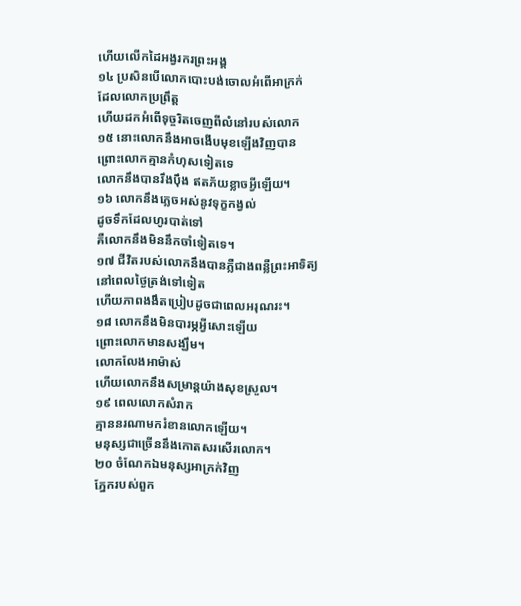ហើយលើកដៃអង្វរករព្រះអង្គ
១៤ ប្រសិនបើលោកបោះបង់ចោលអំពើអាក្រក់
ដែលលោកប្រព្រឹត្ត
ហើយដកអំពើទុច្ចរិតចេញពីលំនៅរបស់លោក
១៥ នោះលោកនឹងអាចងើបមុខឡើងវិញបាន
ព្រោះលោកគ្មានកំហុសទៀតទេ
លោកនឹងបានរឹងប៉ឹង ឥតភ័យខ្លាចអ្វីឡើយ។
១៦ លោកនឹងភ្លេចអស់នូវទុក្ខកង្វល់
ដូចទឹកដែលហូរបាត់ទៅ
គឺលោកនឹងមិននឹកចាំទៀតទេ។
១៧ ជីវិតរបស់លោកនឹងបានភ្លឺជាងពន្លឺព្រះអាទិត្យ
នៅពេលថ្ងៃត្រង់ទៅទៀត
ហើយភាពងងឹតប្រៀបដូចជាពេលអរុណរះ។
១៨ លោកនឹងមិនបារម្ភអ្វីសោះឡើយ
ព្រោះលោកមានសង្ឃឹម។
លោកលែងអាម៉ាស់
ហើយលោកនឹងសម្រាន្ដយ៉ាងសុខស្រួល។
១៩ ពេលលោកសំរាក
គ្មាននរណាមករំខានលោកឡើយ។
មនុស្សជាច្រើននឹងកោតសរសើរលោក។
២០ ចំណែកឯមនុស្សអាក្រក់វិញ
ភ្នែករបស់ពួក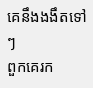គេនឹងងងឹតទៅៗ
ពួកគេរក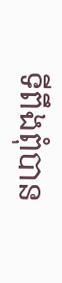ទីពឹងពុំបាន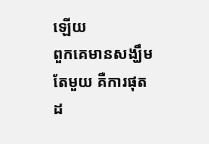ឡើយ
ពួកគេមានសង្ឃឹមតែមួយ គឺការផុតដ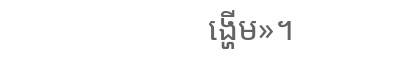ង្ហើម»។